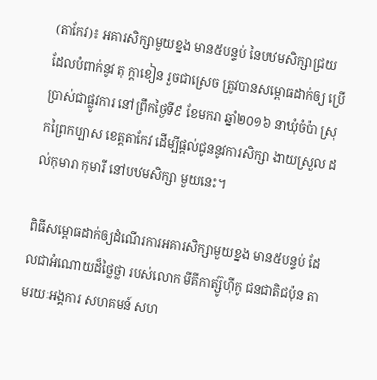(តាកែវ)៖ អគារសិក្សាមួយខ្នង មាន៥បន្ទប់ នៃបឋមសិក្សាជ្រយ ដែលបំពាក់នូវ តុ ក្តាខៀន រួចជាស្រេច ត្រូវបានសម្ពោធដាក់ឲ្យ ប្រើប្រាស់ជាផ្លូវការ នៅព្រឹកថ្ងៃទី៩ ខែមករា ឆ្នាំ២០១៦ នាឃុំចំប៉ា ស្រុកព្រៃកប្បាស ខេត្តតាកែវ ដើម្បីផ្តល់ជូននូវការសិក្សា ងាយស្រួល ដល់កុមារា កុមារី នៅបឋមសិក្សា មួយនេះ។

ពិធីសម្ពោធដាក់ឲ្យដំណើរការអគារសិក្សាមួយខ្នង មាន៥បន្ទប់ ដែលជាអំណោយដ៏ថ្លៃថ្លា របស់លោក មីគីកាត្ស៊ូហ៊ីកូ ជនជាតិជប៉ុន តាមរយៈអង្គការ សហគមន៍ សហ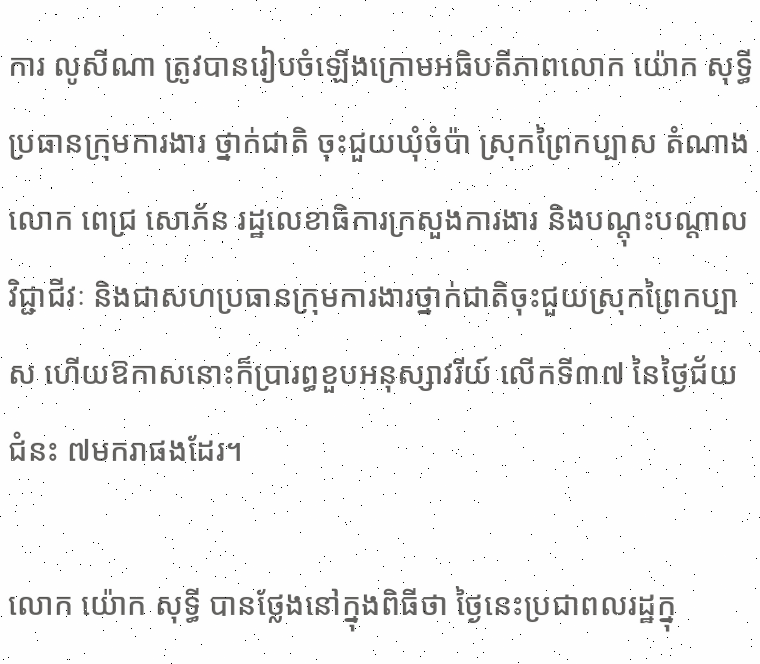ការ លូសីណា ត្រូវបានរៀបចំឡើងក្រោមអធិបតីភាពលោក យ៉ោក សុទ្ធី ប្រធានក្រុមការងារ ថ្នាក់ជាតិ ចុះជួយឃុំចំប៉ា ស្រុកព្រៃកប្បាស តំណាងលោក ពេជ្រ សោភ័ន រដ្ឋលេខាធិការក្រសួងការងារ និងបណ្តុះបណ្តាលវិជ្ជាជីវៈ និងជាសហប្រធានក្រុមការងារថ្នាក់ជាតិចុះជួយស្រុកព្រៃកប្បាស ហើយឱកាសនោះក៏ប្រារព្ធខួបអនុស្សាវរីយ៍ លើកទី៣៧ នៃថ្ងៃជ័យជំនះ ៧មករាផងដែរ។

លោក យ៉ោក សុទ្ធី បានថ្លែងនៅក្នុងពិធីថា ថ្ងៃនេះប្រជាពលរដ្ឋក្នុ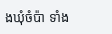ងឃុំចំប៉ា ទាំង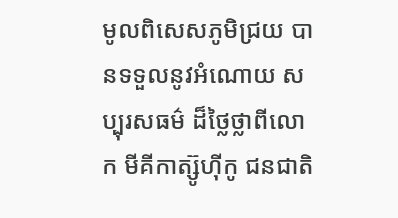មូលពិសេសភូមិជ្រយ បានទទួលនូវអំណោយ សប្បុរសធម៌ ដ៏ថ្លៃថ្លាពីលោក មីគីកាត្ស៊ូហ៊ីកូ ជនជាតិ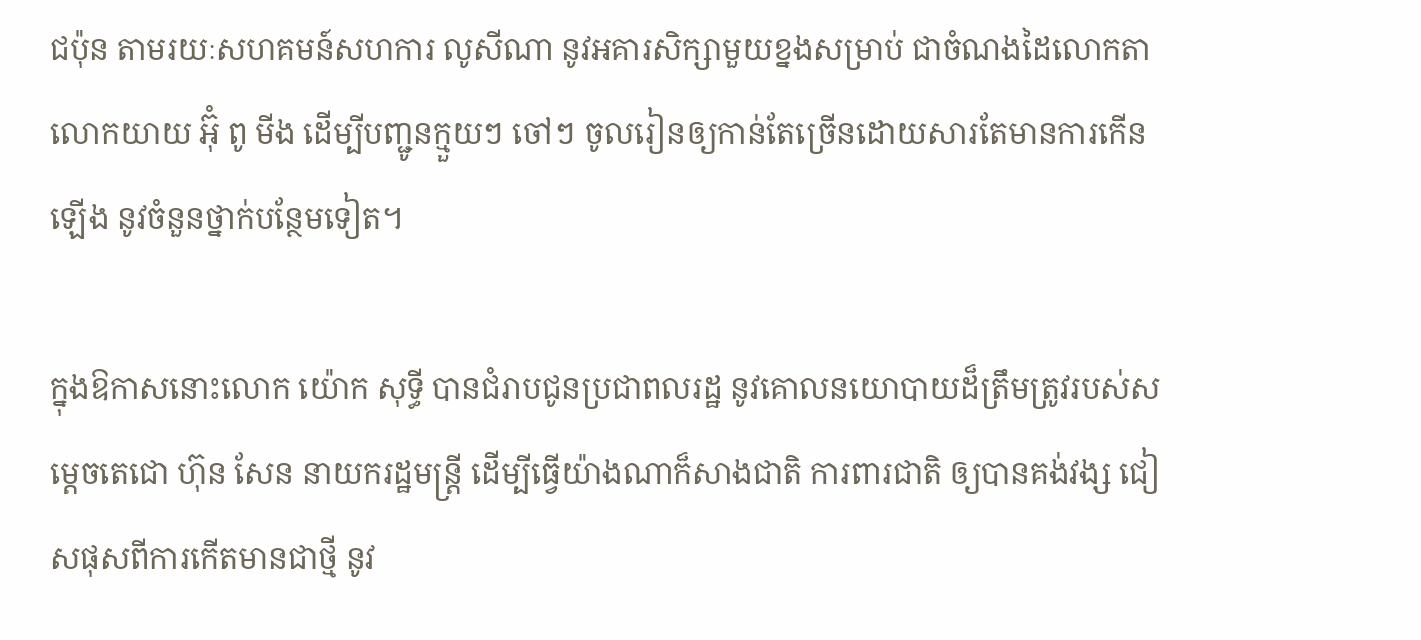ជប៉ុន តាមរយៈសហគមន៍សហការ លូសីណា នូវអគារសិក្សាមួយខ្នងសម្រាប់ ជាចំណងដៃលោកតាលោកយាយ អ៊ុំ ពូ មីង ដើម្បីបញ្ជូនក្មួយៗ ចៅៗ ចូលរៀនឲ្យកាន់តែច្រើនដោយសារតែមានការកើនឡើង នូវចំនួនថ្នាក់បន្ថែមទៀត។

ក្នុងឱកាសនោះលោក យ៉ោក សុទ្ធី បានជំរាបជូនប្រជាពលរដ្ឋ នូវគោលនយោបាយដ៏ត្រឹមត្រូវរបស់សម្តេចតេជោ ហ៊ុន សែន នាយករដ្ឋមន្ត្រី ដើម្បីធ្វើយ៉ាងណាក៏សាងជាតិ ការពារជាតិ ឲ្យបានគង់វង្ស ជៀសផុសពីការកើតមានជាថ្មី នូវ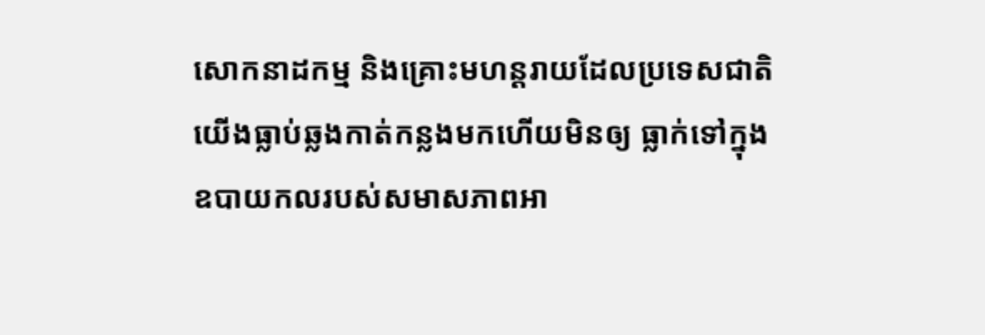សោកនាដកម្ម និងគ្រោះមហន្តរាយដែលប្រទេសជាតិយើងធ្លាប់ឆ្លងកាត់កន្លងមកហើយមិនឲ្យ ធ្លាក់ទៅក្នុងឧបាយកលរបស់សមាសភាពអា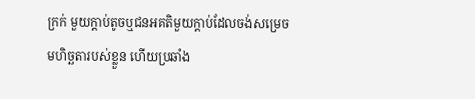ក្រក់ មួយក្តាប់តូចឬជនអគតិមួយក្តាប់ដែលចង់សម្រេចមហិច្ឆតារបស់ខ្លួន ហើយប្រឆាំង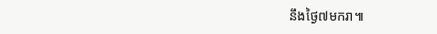នឹងថ្ងៃ៧មករា៕